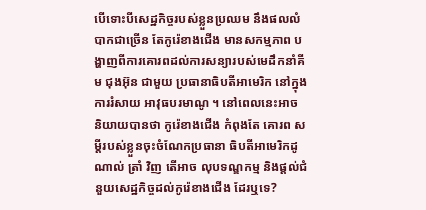បើទោះបីសេដ្ឋកិច្ចរបស់ខ្លួនប្រឈម នឹងផលលំបាកជាច្រើន តែកូរ៉េខាងជើង មានសកម្មភាព បង្ហាញពីការគោរពដល់ការសន្យារបស់មេដឹកនាំគីម ជុងអ៊ុន ជាមួយ ប្រធានាធិបតីអាមេរិក នៅក្នុងការរំសាយ អាវុធបរមាណូ ។ នៅពេលនេះអាច និយាយបានថា កូរ៉េខាងជើង កំពុងតែ គោរព សម្តីរបស់ខ្លួនចុះចំណែកប្រធានា ធិបតីអាមេរិកដូណាល់ ត្រាំ វិញ តើអាច លុបទណ្ឌកម្ម និងផ្តល់ជំនួយសេដ្ឋកិច្ចដល់កូរ៉េខាងជើង ដែរឬទេ?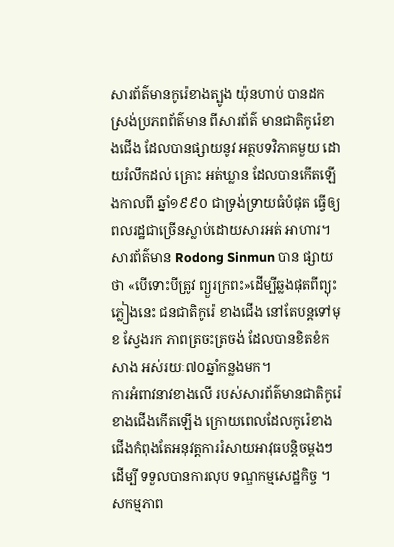សារព័ត៌មានកូរ៉េខាងត្បូង យ៉ុនហាប់ បានដកស្រង់ប្រភពព័ត៌មាន ពីសារព័ត៌ មានជាតិកូរ៉េខាងជើង ដែលបានផ្សាយនូវ អត្ថបទវិភាគមួយ ដោយរំលឹកដល់ គ្រោះ អត់ឃ្លាន ដែលបានកើតឡើងកាលពី ឆ្នាំ១៩៩០ ជាទ្រង់ទ្រាយធំបំផុត ធ្វើឲ្យ ពលរដ្ឋជាច្រើនស្លាប់ដោយសារអត់ អាហារ។
សារព័ត៌មាន Rodong Sinmun បាន ផ្សាយថា «បើទោះបីត្រូវ ព្យួរក្រពះ»ដើម្បីឆ្លងផុតពីព្យុះភ្លៀងនេះ ជនជាតិកូរ៉េ ខាងជើង នៅតែបន្តទៅមុខ ស្វែងរក ភាពត្រចះត្រចង់ ដែលបានខិតខំកសាង អស់រយៈ៧០ឆ្នាំកន្លងមក។
ការអំពាវនាវខាងលើ របស់សារព័ត៌មានជាតិកូរ៉េខាងជើងកើតឡើង ក្រោយពេលដែលកូរ៉េខាងជើងកំពុងតែអនុវត្តការរំសាយអាវុធបន្តិចម្តងៗ ដើម្បី ទទួលបានការលុប ទណ្ឌកម្មសេដ្ឋកិច្ច ។ សកម្មភាព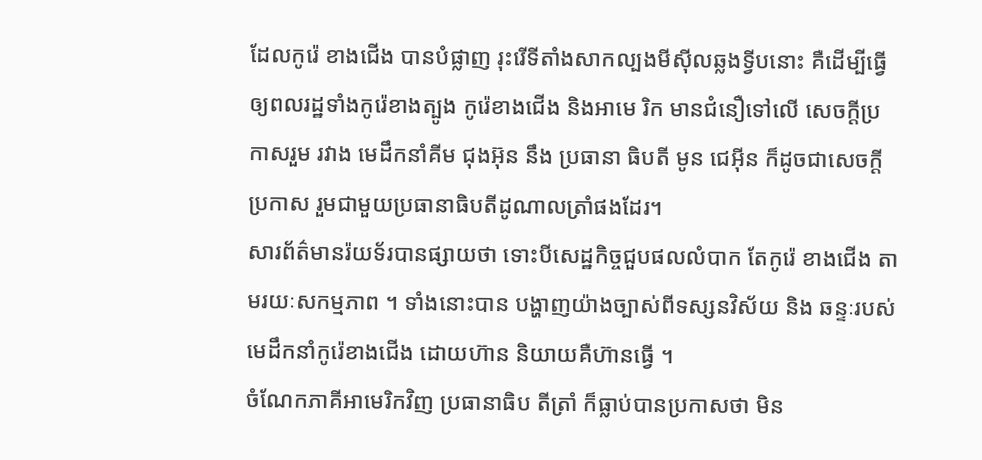ដែលកូរ៉េ ខាងជើង បានបំផ្លាញ រុះរើទីតាំងសាកល្បងមីស៊ីលឆ្លងទ្វីបនោះ គឺដើម្បីធ្វើឲ្យពលរដ្ឋទាំងកូរ៉េខាងត្បូង កូរ៉េខាងជើង និងអាមេ រិក មានជំនឿទៅលើ សេចក្តីប្រកាសរួម រវាង មេដឹកនាំគីម ជុងអ៊ុន នឹង ប្រធានា ធិបតី មូន ជេអុីន ក៏ដូចជាសេចក្តីប្រកាស រួមជាមួយប្រធានាធិបតីដូណាលត្រាំផងដែរ។
សារព័ត៌មានរ៉យទ័របានផ្សាយថា ទោះបីសេដ្ឋកិច្ចជួបផលលំបាក តែកូរ៉េ ខាងជើង តាមរយៈសកម្មភាព ។ ទាំងនោះបាន បង្ហាញយ៉ាងច្បាស់ពីទស្សនវិស័យ និង ឆន្ទៈរបស់មេដឹកនាំកូរ៉េខាងជើង ដោយហ៊ាន និយាយគឺហ៊ានធ្វើ ។
ចំណែកភាគីអាមេរិកវិញ ប្រធានាធិប តីត្រាំ ក៏ធ្លាប់បានប្រកាសថា មិន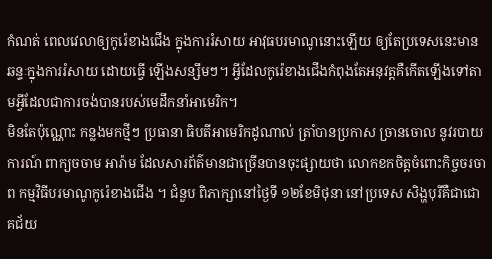កំណត់ ពេលវេលាឲ្យកូរ៉េខាងជើង ក្នុងការរំសាយ អាវុធបរមាណូនោះឡើយ ឲ្យតែប្រទេសនេះមានឆន្ទៈក្នុងការរំសាយ ដោយធ្វើ ឡើងសន្សឹមៗ។ អ្វីដែលកូរ៉េខាងជើងកំពុងតែអនុវត្តគឺកើតឡើងទៅតាមអ្វីដែលជាការចង់បានរបស់មេដឹកនាំអាមេរិក។
មិនតែប៉ុណ្ណោះ កន្លងមកថ្មីៗ ប្រធានា ធិបតីអាមេរិកដូណាល់ ត្រាំបានប្រកាស ច្រានចោល នូវរបាយការណ៍ ពាក្យចចាម អារ៉ាម ដែលសារព័ត៌មានជាច្រើនបានចុះផ្សាយថា លោកខកចិត្តចំពោះកិច្ចចរចា ព កម្មវិធីបរមាណូកូរ៉េខាងជើង ។ ជំនួប ពិភាក្សានៅថ្ងៃទី ១២ខែមិថុនា នៅប្រទេស សិង្ហបុរីគឺជាជោគជ័យ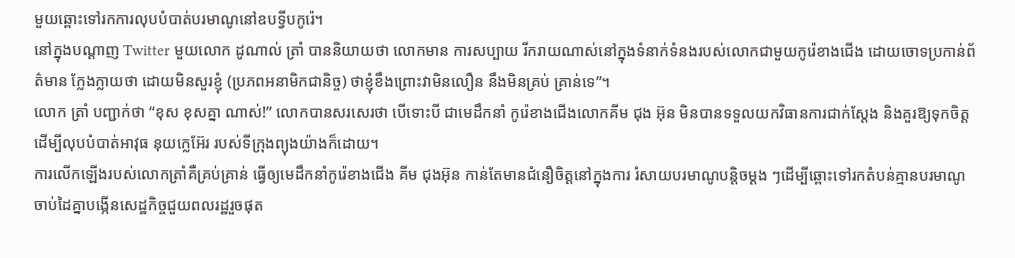មួយឆ្ពោះទៅរកការលុបបំបាត់បរមាណូនៅឧបទ្វីបកូរ៉េ។
នៅក្នុងបណ្តាញ Twitter មួយលោក ដូណាល់ ត្រាំ បាននិយាយថា លោកមាន ការសប្បាយ រីករាយណាស់នៅក្នុងទំនាក់ទំនងរបស់លោកជាមួយកូរ៉េខាងជើង ដោយចោទប្រកាន់ព័ត៌មាន ក្លែងក្លាយថា ដោយមិនសួរខ្ញុំ (ប្រភពអនាមិកជានិច្ច) ថាខ្ញុំខឹងព្រោះវាមិនលឿន នឹងមិនគ្រប់ គ្រាន់ទេ”។
លោក ត្រាំ បញ្ជាក់ថា “ខុស ខុសគ្នា ណាស់!” លោកបានសរសេរថា បើទោះបី ជាមេដឹកនាំ កូរ៉េខាងជើងលោកគីម ជុង អ៊ុន មិនបានទទួលយកវិធានការជាក់ស្តែង និងគួរឱ្យទុកចិត្ត ដើម្បីលុបបំបាត់អាវុធ នុយក្លេអ៊ែរ របស់ទីក្រុងព្យុងយ៉ាងក៏ដោយ។
ការលើកឡើងរបស់លោកត្រាំគឺគ្រប់គ្រាន់ ធ្វើឲ្យមេដឹកនាំកូរ៉េខាងជើង គីម ជុងអ៊ុន កាន់តែមានជំនឿចិត្តនៅក្នុងការ រំសាយបរមាណូបន្តិចម្តង ៗដើម្បីឆ្ពោះទៅរកតំបន់គ្មានបរមាណូ ចាប់ដៃគ្នាបង្កើនសេដ្ឋកិច្ចជួយពលរដ្ឋរួចផុត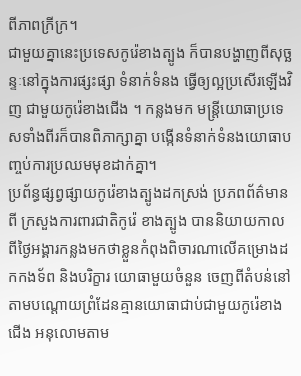ពីភាពក្រីក្រ។
ជាមួយគ្នានេះប្រទេសកូរ៉េខាងត្បូង ក៏បានបង្ហាញពីសុច្ឆន្ទៈនៅក្នុងការផ្សះផ្សា ទំនាក់ទំនង ធ្វើឲ្យល្អប្រសើរឡើងវិញ ជាមួយកូរ៉េខាងជើង ។ កន្លងមក មន្ត្រីយោធាប្រទេសទាំងពីរក៏បានពិភាក្សាគ្នា បង្កើនទំនាក់ទំនងយោធាបញ្ចប់ការប្រឈមមុខដាក់គ្នា។
ប្រព័ន្ធផ្សព្វផ្សាយកូរ៉េខាងត្បូងដកស្រង់ ប្រភពព័ត៌មានពី ក្រសួងការពារជាតិកូរ៉េ ខាងត្បូង បាននិយាយកាលពីថ្ងៃអង្គារកន្លងមកថាខ្លួនកំពុងពិចារណាលើគម្រោងដកកងទ័ព និងបរិក្ខារ យោធាមួយចំនួន ចេញពីតំបន់នៅតាមបណ្ដោយព្រំដែនគ្មានយោធាជាប់ជាមួយកូរ៉េខាងជើង អនុលោមតាម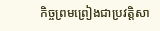កិច្ចព្រមព្រៀងជាប្រវត្តិសា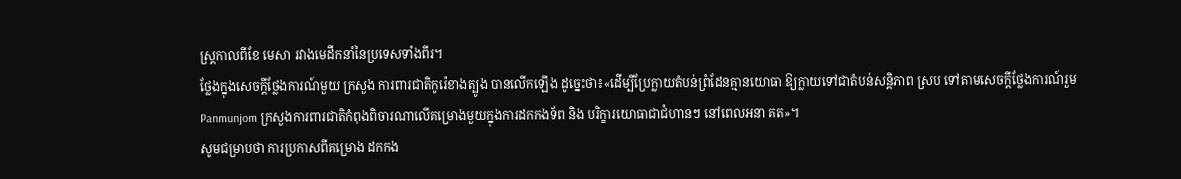ស្រ្តកាលពីខែ មេសា រវាងមេដឹកនាំនៃប្រទេសទាំងពីរ។
ថ្លែងក្នុងសេចក្ដីថ្លែងការណ៍មួយ ក្រសួង ការពារជាតិកូរ៉េខាងត្បូង បានលើកឡើង ដូច្នេះថា៖«ដើម្បីប្រែក្លាយតំបន់ព្រំដែនគ្មានយោធា ឱ្យក្លាយទៅជាតំបន់សន្តិភាព ស្រប ទៅតាមសេចក្ដីថ្លែងការណ៍រួម Panmunjom ក្រសួងការពារជាតិកំពុងពិចារណាលើគម្រោងមួយក្នុងការដកកងទ័ព និង បរិក្ខារយោធាជាជំហានៗ នៅពេលអនា គត»។
សូមជម្រាបថា ការប្រកាសពីគម្រោង ដកកង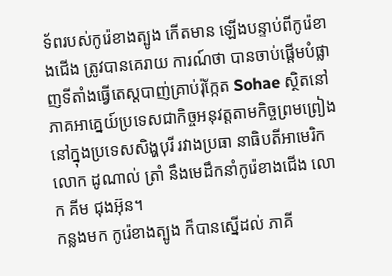ទ័ពរបស់កូរ៉េខាងត្បូង កើតមាន ឡើងបន្ទាប់ពីកូរ៉េខាងជើង ត្រូវបានគេរាយ ការណ៍ថា បានចាប់ផ្ដើមបំផ្លាញទីតាំងធ្វើតេស្ដបាញ់គ្រាប់រ៉ុក្កែត Sohae ស្ថិតនៅភាគអាគ្នេយ៍ប្រទេសជាកិច្ចអនុវត្តតាមកិច្ចព្រមព្រៀងនៅក្នុងប្រទេសសិង្ហបុរី រវាងប្រធា នាធិបតីអាមេរិក លោក ដូណាល់ ត្រាំ នឹងមេដឹកនាំកូរ៉េខាងជើង លោក គីម ជុងអ៊ុន។
កន្លងមក កូរ៉េខាងត្បូង ក៏បានស្នើដល់ ភាគី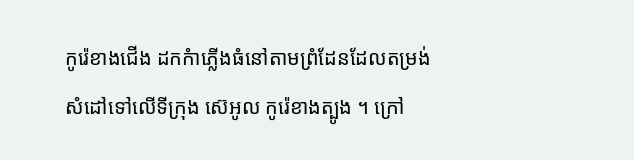កូរ៉េខាងជើង ដកកំាភ្លើងធំនៅតាមព្រំដែនដែលតម្រង់សំដៅទៅលើទីក្រុង ស៊េអូល កូរ៉េខាងត្បូង ។ ក្រៅ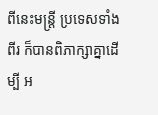ពីនេះមន្ត្រី ប្រទេសទាំងពីរ ក៏បានពិភាក្សាគ្នាដើម្បី អ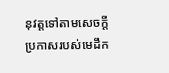នុវត្តទៅតាមសេចក្តីប្រកាសរបស់មេដឹក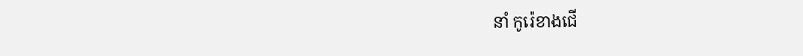នាំ កូរ៉េខាងជើ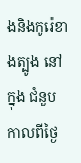ងនិងកូរ៉េខាងត្បូង នៅក្នុង ជំនួបកាលពីថ្ងៃ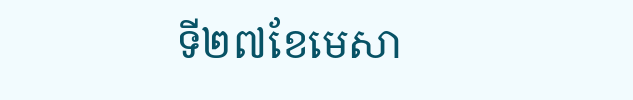ទី២៧ខែមេសា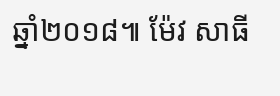ឆ្នាំ២០១៨៕ ម៉ែវ សាធី